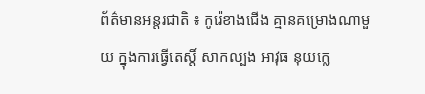ព័ត៌មានអន្តរជាតិ ៖ កូរ៉េខាងជើង គ្មានគម្រោងណាមួយ ក្នុងការធ្វើតេស្តិ៍ សាកល្បង អាវុធ នុយក្លេ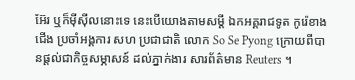អ៊ែរ ឬក៏ម៉ីស៊ីលនោះទេ នេះបើយោងតាមសម្តី ឯកអគ្គរាជទូត កូរ៉េខាងជើង ប្រចាំអង្គការ សហ ប្រជាជាតិ លោក So Se Pyong ក្រោយពីបានផ្តល់ជាកិច្ចសម្ភាសន៍ ដល់ភ្នាក់ងារ សារព័ត៌មាន Reuters ។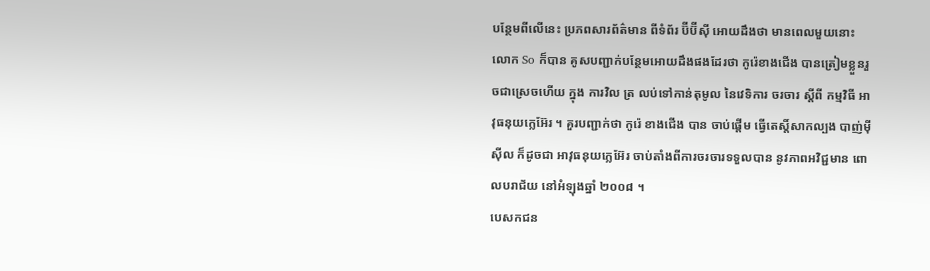បន្ថែមពីលើនេះ ប្រភពសារព័ត៌មាន ពីទំព័រ ប៊ីប៊ីស៊ី អោយដឹងថា មានពេលមួយនោះ លោក So ក៏បាន គូសបញ្ជាក់បន្ថែមអោយដឹងផងដែរថា កូរ៉េខាងជើង បានត្រៀមខ្លួនរួចជាស្រេចហើយ ក្នុង ការវិល ត្រ លប់ទៅកាន់តុមូល នៃវេទិការ ចរចារ ស្តីពី កម្មវិធី អាវុធនុយក្លេអ៊ែរ ។ គួរបញ្ជាក់ថា កូរ៉េ ខាងជើង បាន ចាប់ផ្តើម ធ្វើតេស្តិ៍សាកល្បង បាញ់ម៉ីស៊ីល ក៏ដូចជា អាវុធនុយក្លេអ៊ែរ ចាប់តាំងពីការចរចារទទួលបាន នូវភាពអវិជ្ជមាន ពោលបរាជ័យ នៅអំឡុងឆ្នាំ ២០០៨ ។
បេសកជន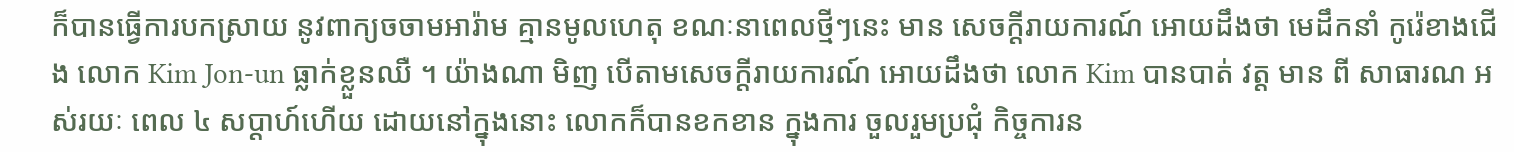ក៏បានធ្វើការបកស្រាយ នូវពាក្យចចាមអារ៉ាម គ្មានមូលហេតុ ខណៈនាពេលថ្មីៗនេះ មាន សេចក្តីរាយការណ៍ អោយដឹងថា មេដឹកនាំ កូរ៉េខាងជើង លោក Kim Jon-un ធ្លាក់ខ្លួនឈឺ ។ យ៉ាងណា មិញ បើតាមសេចក្តីរាយការណ៍ អោយដឹងថា លោក Kim បានបាត់ វត្ត មាន ពី សាធារណ អស់រយៈ ពេល ៤ សប្តាហ៍ហើយ ដោយនៅក្នុងនោះ លោកក៏បានខកខាន ក្នុងការ ចួលរួមប្រជុំ កិច្ចការន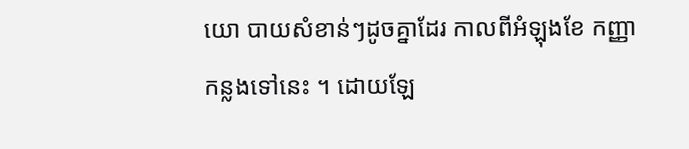យោ បាយសំខាន់ៗដូចគ្នាដែរ កាលពីអំឡុងខែ កញ្ញា កន្លងទៅនេះ ។ ដោយឡែ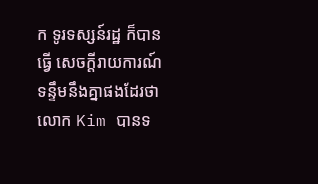ក ទូរទស្សន៍រដ្ឋ ក៏បានធ្វើ សេចក្តីរាយការណ៍ ទន្ទឹមនឹងគ្នាផងដែរថា លោក Kim បានទ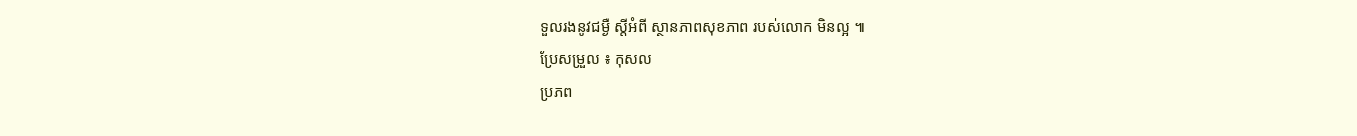ទួលរងនូវជម្ងឺ ស្តីអំពី ស្ថានភាពសុខភាព របស់លោក មិនល្អ ៕
ប្រែសម្រួល ៖ កុសល
ប្រភព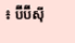៖ ប៊ីប៊ីស៊ី